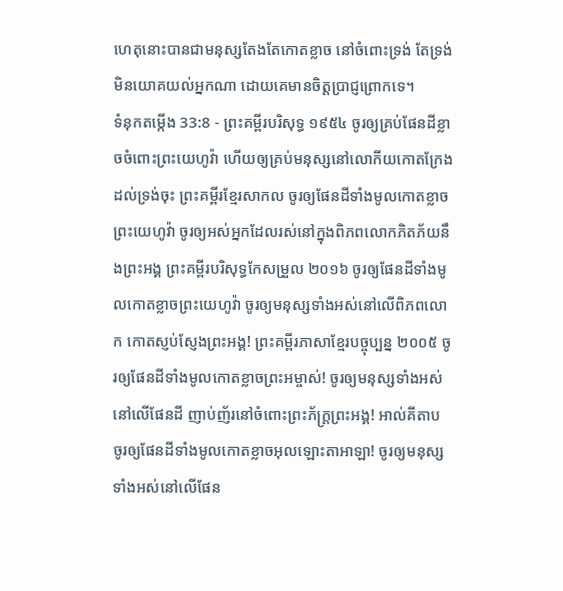ហេតុនោះបានជាមនុស្សតែងតែកោតខ្លាច នៅចំពោះទ្រង់ តែទ្រង់មិនយោគយល់អ្នកណា ដោយគេមានចិត្តប្រាជ្ញព្រោកទេ។
ទំនុកតម្កើង 33:8 - ព្រះគម្ពីរបរិសុទ្ធ ១៩៥៤ ចូរឲ្យគ្រប់ផែនដីខ្លាចចំពោះព្រះយេហូវ៉ា ហើយឲ្យគ្រប់មនុស្សនៅលោកីយកោតក្រែងដល់ទ្រង់ចុះ ព្រះគម្ពីរខ្មែរសាកល ចូរឲ្យផែនដីទាំងមូលកោតខ្លាចព្រះយេហូវ៉ា ចូរឲ្យអស់អ្នកដែលរស់នៅក្នុងពិភពលោកភិតភ័យនឹងព្រះអង្គ ព្រះគម្ពីរបរិសុទ្ធកែសម្រួល ២០១៦ ចូរឲ្យផែនដីទាំងមូលកោតខ្លាចព្រះយេហូវ៉ា ចូរឲ្យមនុស្សទាំងអស់នៅលើពិភពលោក កោតស្ញប់ស្ញែងព្រះអង្គ! ព្រះគម្ពីរភាសាខ្មែរបច្ចុប្បន្ន ២០០៥ ចូរឲ្យផែនដីទាំងមូលកោតខ្លាចព្រះអម្ចាស់! ចូរឲ្យមនុស្សទាំងអស់នៅលើផែនដី ញាប់ញ័រនៅចំពោះព្រះភ័ក្ត្រព្រះអង្គ! អាល់គីតាប ចូរឲ្យផែនដីទាំងមូលកោតខ្លាចអុលឡោះតាអាឡា! ចូរឲ្យមនុស្សទាំងអស់នៅលើផែន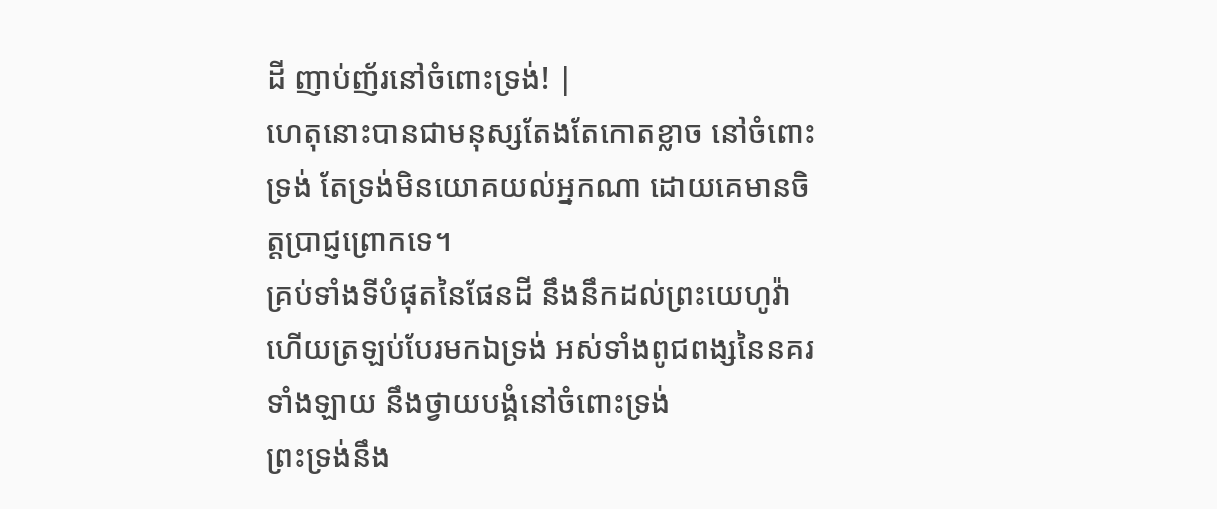ដី ញាប់ញ័រនៅចំពោះទ្រង់! |
ហេតុនោះបានជាមនុស្សតែងតែកោតខ្លាច នៅចំពោះទ្រង់ តែទ្រង់មិនយោគយល់អ្នកណា ដោយគេមានចិត្តប្រាជ្ញព្រោកទេ។
គ្រប់ទាំងទីបំផុតនៃផែនដី នឹងនឹកដល់ព្រះយេហូវ៉ា ហើយត្រឡប់បែរមកឯទ្រង់ អស់ទាំងពូជពង្សនៃនគរទាំងឡាយ នឹងថ្វាយបង្គំនៅចំពោះទ្រង់
ព្រះទ្រង់នឹង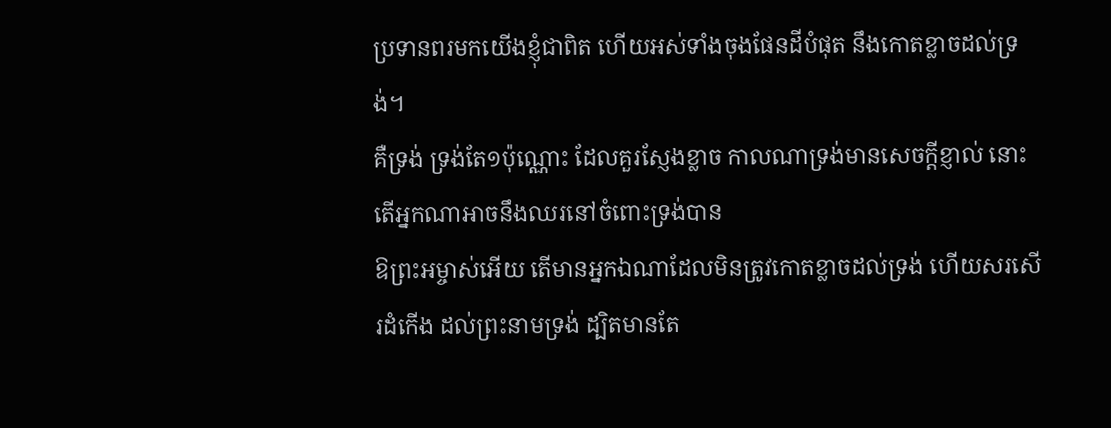ប្រទានពរមកយើងខ្ញុំជាពិត ហើយអស់ទាំងចុងផែនដីបំផុត នឹងកោតខ្លាចដល់ទ្រង់។
គឺទ្រង់ ទ្រង់តែ១ប៉ុណ្ណោះ ដែលគួរស្ញែងខ្លាច កាលណាទ្រង់មានសេចក្ដីខ្ញាល់ នោះតើអ្នកណាអាចនឹងឈរនៅចំពោះទ្រង់បាន
ឱព្រះអម្ចាស់អើយ តើមានអ្នកឯណាដែលមិនត្រូវកោតខ្លាចដល់ទ្រង់ ហើយសរសើរដំកើង ដល់ព្រះនាមទ្រង់ ដ្បិតមានតែ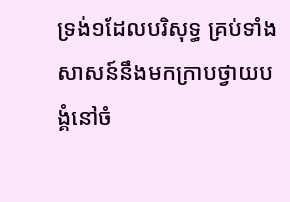ទ្រង់១ដែលបរិសុទ្ធ គ្រប់ទាំងសាសន៍នឹងមកក្រាបថ្វាយបង្គំនៅចំ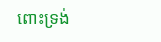ពោះទ្រង់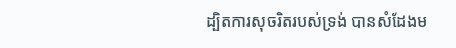ដ្បិតការសុចរិតរបស់ទ្រង់ បានសំដែងម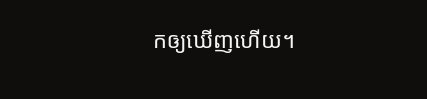កឲ្យឃើញហើយ។